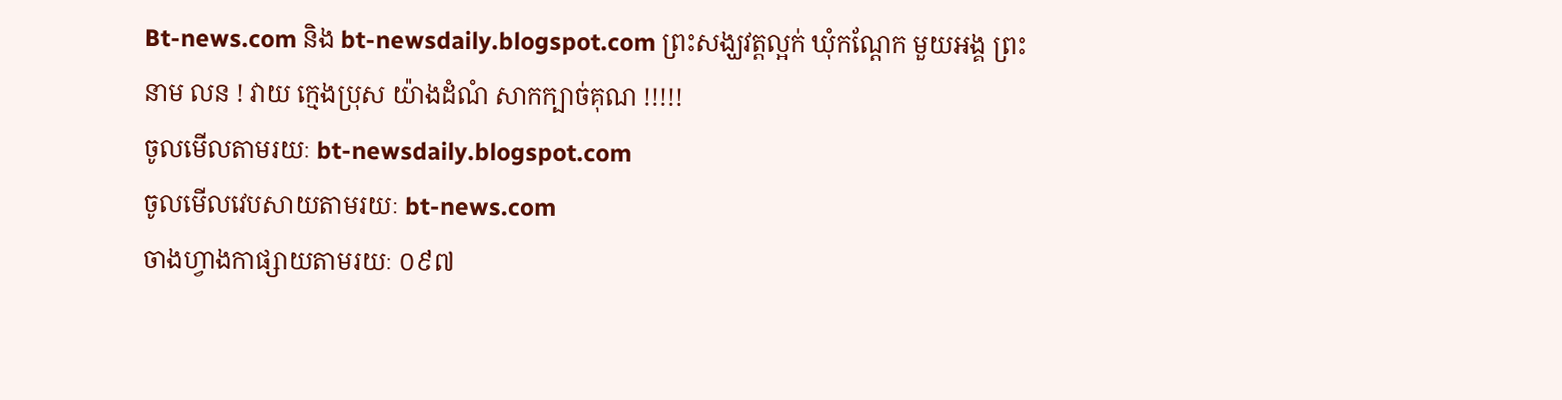Bt-news.com និង bt-newsdaily.blogspot.com ព្រះសង្ឃវត្តល្អក់ ឃុំកណ្តែក មួយអង្គ ព្រះនាម លន ! វាយ ក្មេងប្រុស យ៉ាងដំណំ សាកក្បាច់គុណ !!!!!
ចូលមើលតាមរយៈ bt-newsdaily.blogspot.com
ចូលមើលវេបសាយតាមរយៈ bt-news.com
ចាងហ្វាងកាផ្សាយតាមរយៈ ០៩៧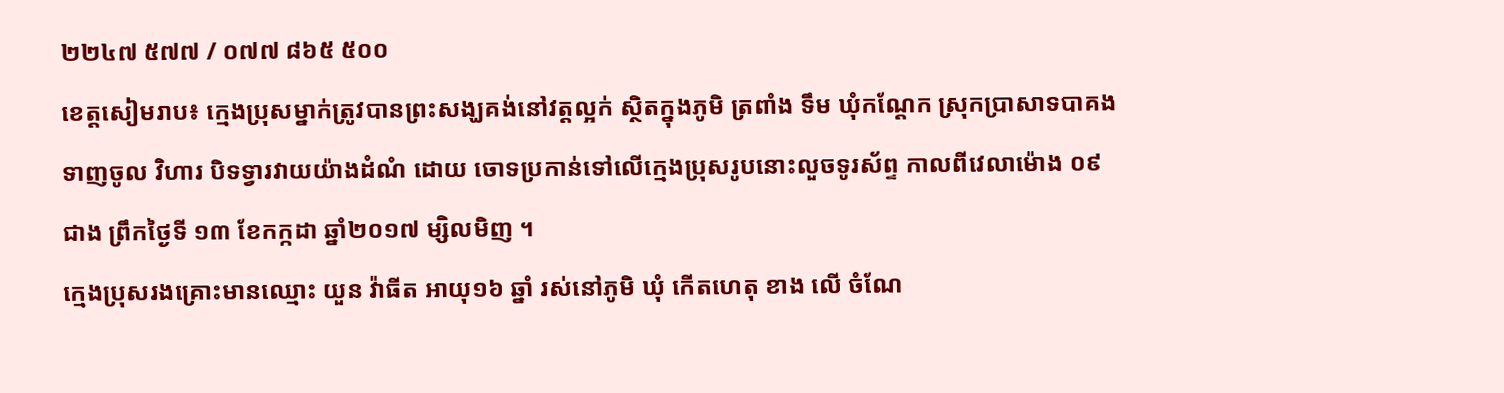២២៤៧ ៥៧៧ / ០៧៧ ៨៦៥ ៥០០
ខេត្តសៀមរាប៖ ក្មេងប្រុសម្នាក់ត្រូវបានព្រះសង្ឃគង់នៅវត្តល្អក់ ស្ថិតក្នុងភូមិ ត្រពាំង ទឹម ឃុំកណ្តែក ស្រុកប្រាសាទបាគង ទាញចូល វិហារ បិទទ្វារវាយយ៉ាងដំណំ ដោយ ចោទប្រកាន់ទៅលើក្មេងប្រុសរូបនោះលួចទូរស័ព្ទ កាលពីវេលាម៉ោង ០៩ ជាង ព្រឹកថ្ងៃទី ១៣ ខែកក្កដា ឆ្នាំ២០១៧ ម្សិលមិញ ។
ក្មេងប្រុសរងគ្រោះមានឈ្មោះ យួន វ៉ាធីត អាយុ១៦ ឆ្នាំ រស់នៅភូមិ ឃុំ កើតហេតុ ខាង លើ ចំណែ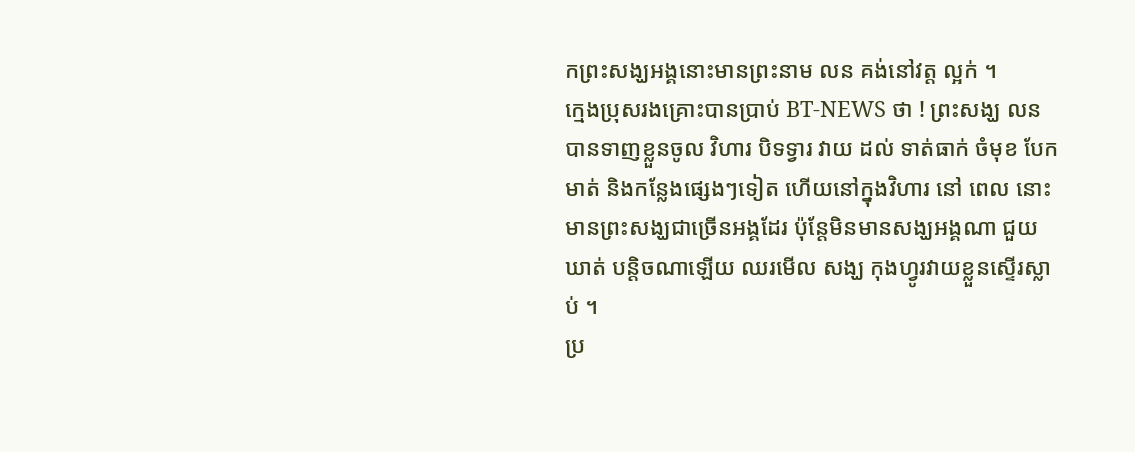កព្រះសង្ឃអង្គនោះមានព្រះនាម លន គង់នៅវត្ត ល្អក់ ។
ក្មេងប្រុសរងគ្រោះបានប្រាប់ BT-NEWS ថា ! ព្រះសង្ឃ លន បានទាញខ្លួនចូល វិហារ បិទទ្វារ វាយ ដល់ ទាត់ធាក់ ចំមុខ បែកមាត់ និងកន្លែងផ្សេងៗទៀត ហើយនៅក្នុងវិហារ នៅ ពេល នោះមានព្រះសង្ឃជាច្រើនអង្គដែរ ប៉ុន្តែមិនមានសង្ឃអង្គណា ជួយឃាត់ បន្តិចណាឡើយ ឈរមើល សង្ឃ កុងហ្វូរវាយខ្លួនស្ទើរស្លាប់ ។
ប្រ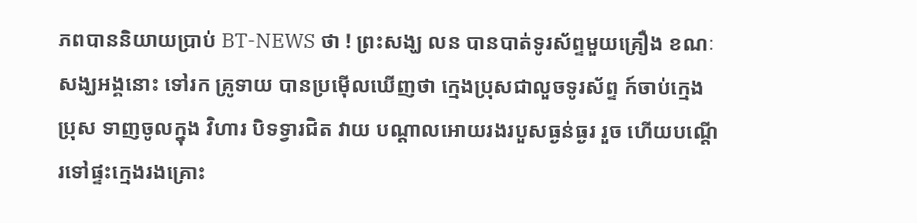ភពបាននិយាយប្រាប់ BT-NEWS ថា ! ព្រះសង្ឃ លន បានបាត់ទូរស័ព្ទមួយគ្រឿង ខណៈសង្ឃអង្គនោះ ទៅរក គ្រូទាយ បានប្រម៉ើលឃើញថា ក្មេងប្រុសជាលួចទូរស័ព្ទ ក៍ចាប់ក្មេងប្រុស ទាញចូលក្នុង វិហារ បិទទ្វារជិត វាយ បណ្តាលអោយរងរបួសធ្ងន់ធ្ងរ រួច ហើយបណ្តើរទៅផ្ទះក្មេងរងគ្រោះ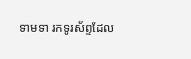ទាមទា រកទូរស័ព្ទដែល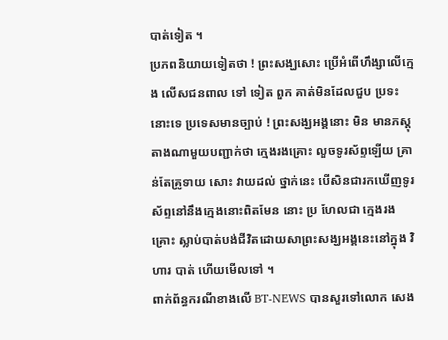បាត់ទៀត ។
ប្រភពនិយាយទៀតថា ! ព្រះសង្ឃសោះ ប្រើអំពើហឹង្សាលើក្មេង លើសជនពាល ទៅ ទៀត ពួក គាត់មិនដែលជួប ប្រទះនោះទេ ប្រទេសមានច្បាប់ ! ព្រះសង្ឃអង្គនោះ មិន មានភស្តុតាងណាមួយបញ្ជាក់ថា ក្មេងរងគ្រោះ លួចទូរស័ព្ទឡើយ គ្រាន់តែគ្រូទាយ សោះ វាយដល់ ថ្នាក់នេះ បើសិនជារកឃើញទូរស័ព្ទនៅនឹងក្មេងនោះពិតមែន នោះ ប្រ ហែលជា ក្មេងរងគ្រោះ ស្លាប់បាត់បង់ជីវិតដោយសាព្រះសង្ឃអង្គនេះនៅក្នុង វិហារ បាត់ ហើយមើលទៅ ។
ពាក់ព័ន្ធករណីខាងលើ BT-NEWS បានសួរទៅលោក សេង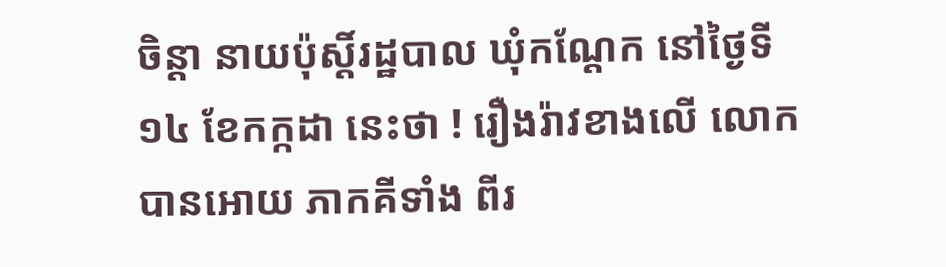ចិន្តា នាយប៉ុស្តិ៍រដ្ឋបាល ឃុំកណ្តែក នៅថ្ងៃទី១៤ ខែកក្កដា នេះថា ! រឿងរ៉ាវខាងលើ លោកបានអោយ ភាកគីទាំង ពីរ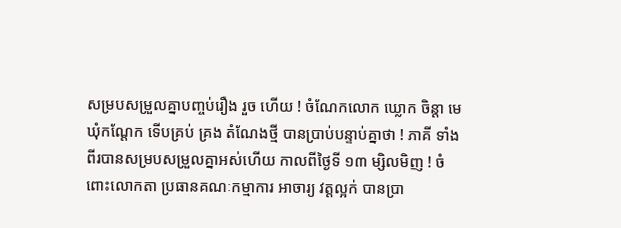សម្របសម្រួលគ្នាបញ្ចប់រឿង រួច ហើយ ! ចំណែកលោក ឃ្លោក ចិន្តា មេឃុំកណ្តែក ទើបគ្រប់ គ្រង តំណែងថ្មី បានប្រាប់បន្ទាប់គ្នាថា ! ភាគី ទាំងពីរបានសម្របសម្រួលគ្នាអស់ហើយ កាលពីថ្ងៃទី ១៣ ម្សិលមិញ ! ចំពោះលោកតា ប្រធានគណៈកម្មាការ អាចារ្យ វត្តល្អក់ បានប្រា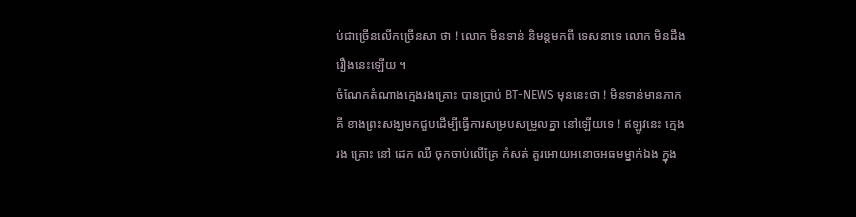ប់ជាច្រើនលើកច្រើនសា ថា ! លោក មិនទាន់ និមន្តមកពី ទេសនាទេ លោក មិនដឹងរឿងនេះឡើយ ។
ចំណែកតំណាងក្មេងរងគ្រោះ បានប្រាប់ BT-NEWS មុននេះថា ! មិនទាន់មានភាកគី ខាងព្រះសង្ឃមកជួបដើម្បីធ្វើការសម្របសម្រួលគ្នា នៅឡើយទេ ! ឥឡូវនេះ ក្មេងរង គ្រោះ នៅ ដេក ឈឺ ចុកចាប់លើគ្រែ កំសត់ គួរអោយអនោចអធមម្នាក់ឯង ក្នុង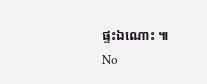ផ្ទះឯណោះ ៕
No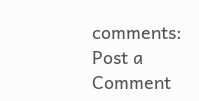comments:
Post a Comment